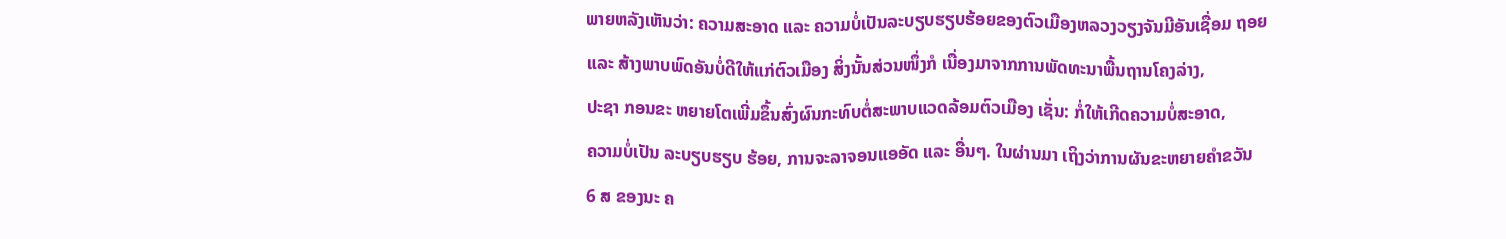ພາຍຫລັງເຫັນວ່າ: ຄວາມສະອາດ ແລະ ຄວາມບໍ່ເປັນລະບຽບຮຽບຮ້ອຍຂອງຕົວເມືອງຫລວງວຽງຈັນມີອັນເຊື່ອມ ຖອຍ
ແລະ ສ້າງພາບພົດອັນບໍ່ດີໃຫ້ແກ່ຕົວເມືອງ ສິ່ງນັ້ນສ່ວນໜຶ່ງກໍ ເນື່ອງມາຈາກການພັດທະນາພື້ນຖານໂຄງລ່າງ,
ປະຊາ ກອນຂະ ຫຍາຍໂຕເພີ່ມຂຶ້ນສົ່ງຜົນກະທົບຕໍ່ສະພາບແວດລ້ອມຕົວເມືອງ ເຊັ່ນ: ກໍ່ໃຫ້ເກີດຄວາມບໍ່ສະອາດ,
ຄວາມບໍ່ເປັນ ລະບຽບຮຽບ ຮ້ອຍ, ການຈະລາຈອນແອອັດ ແລະ ອື່ນໆ. ໃນຜ່ານມາ ເຖິງວ່າການຜັນຂະຫຍາຍຄຳຂວັນ
6 ສ ຂອງນະ ຄ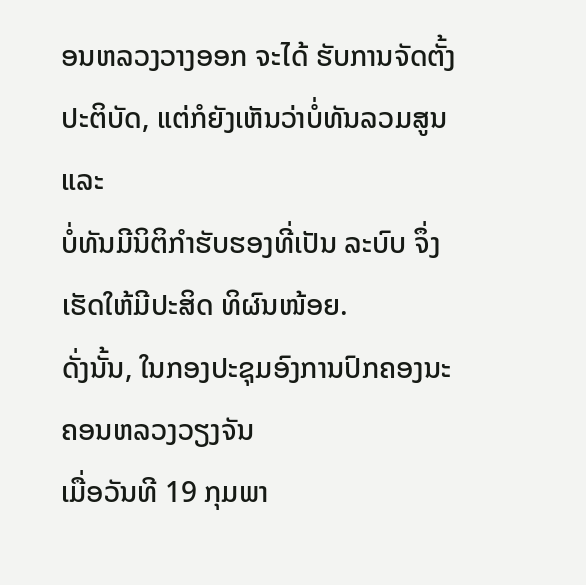ອນຫລວງວາງອອກ ຈະໄດ້ ຮັບການຈັດຕັ້ງປະຕິບັດ, ແຕ່ກໍຍັງເຫັນວ່າບໍ່ທັນລວມສູນ ແລະ
ບໍ່ທັນມີນິຕິກຳຮັບຮອງທີ່ເປັນ ລະບົບ ຈຶ່ງເຮັດໃຫ້ມີປະສິດ ທິຜົນໜ້ອຍ.
ດັ່ງນັ້ນ, ໃນກອງປະຊຸມອົງການປົກຄອງນະຄອນຫລວງວຽງຈັນ
ເມື່ອວັນທີ 19 ກຸມພາ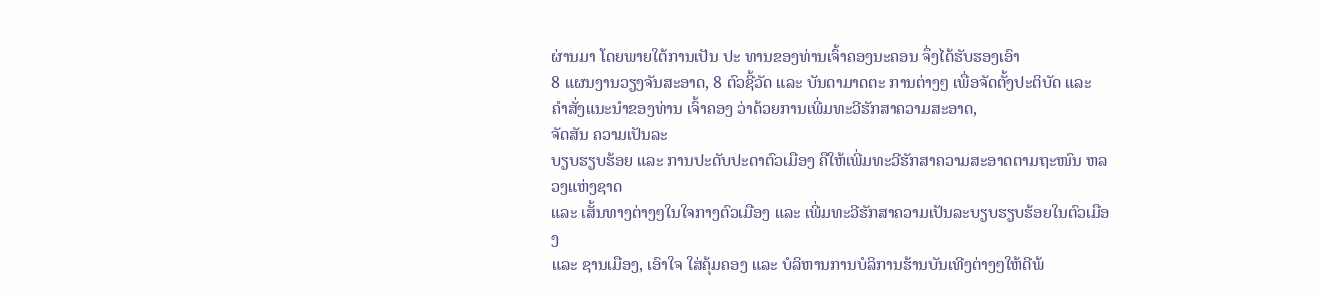ຜ່ານມາ ໂດຍພາຍໃຕ້ການເປັນ ປະ ທານຂອງທ່ານເຈົ້າຄອງນະຄອນ ຈຶ່ງໄດ້ຮັບຮອງເອົາ
8 ແຜນງານວຽງຈັນສະອາດ, 8 ຕົວຊີ້ວັດ ແລະ ບັນດາມາດຕະ ການຕ່າງໆ ເພື່ອຈັດຕັ້ງປະຕິບັດ ແລະ
ຄຳສັ່ງແນະນຳຂອງທ່ານ ເຈົ້າຄອງ ວ່າດ້ວຍການເພີ່ມທະວີຮັກສາຄວາມສະອາດ,
ຈັດສັນ ຄວາມເປັນລະ
ບຽບຮຽບຮ້ອຍ ແລະ ການປະດັບປະດາຕົວເມືອງ ຄືໃຫ້ເພີ່ມທະວີຮັກສາຄວາມສະອາດຕາມຖະໜົນ ຫລວງແຫ່ງຊາດ
ແລະ ເສັ້ນທາງຕ່າງໆໃນໃຈກາງຕົວເມືອງ ແລະ ເພີ່ມທະວີຮັກສາຄວາມເປັນລະບຽບຮຽບຮ້ອຍໃນຕົວເມືອງ
ແລະ ຊານເມືອງ, ເອົາໃຈ ໃສ່ຄຸ້ມຄອງ ແລະ ບໍລິຫານການບໍລິການຮ້ານບັນເທີງຕ່າງໆໃຫ້ດີພ້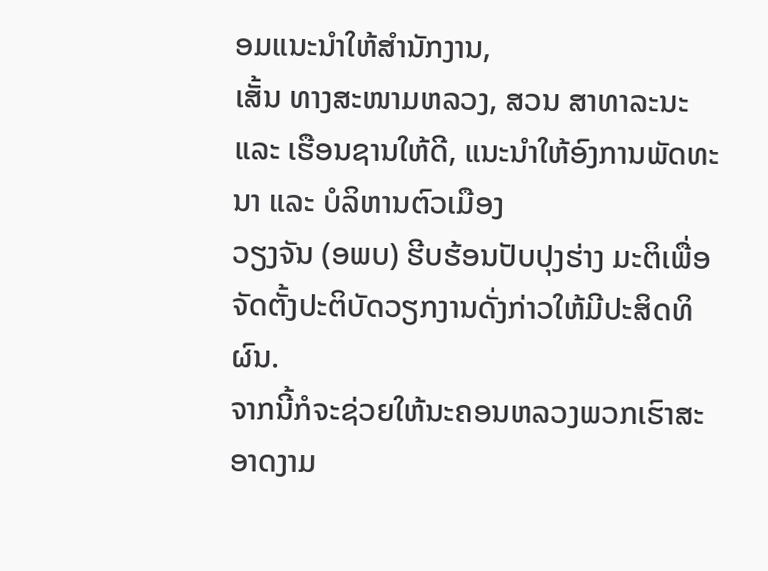ອມແນະນຳໃຫ້ສຳນັກງານ,
ເສັ້ນ ທາງສະໜາມຫລວງ, ສວນ ສາທາລະນະ ແລະ ເຮືອນຊານໃຫ້ດີ, ແນະນຳໃຫ້ອົງການພັດທະນາ ແລະ ບໍລິຫານຕົວເມືອງ
ວຽງຈັນ (ອພບ) ຮີບຮ້ອນປັບປຸງຮ່າງ ມະຕິເພື່ອຈັດຕັ້ງປະຕິບັດວຽກງານດັ່ງກ່າວໃຫ້ມີປະສິດທິຜົນ.
ຈາກນີ້ກໍຈະຊ່ວຍໃຫ້ນະຄອນຫລວງພວກເຮົາສະອາດງາມ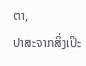ຕາ,
ປາສະຈາກສິ່ງເປິະ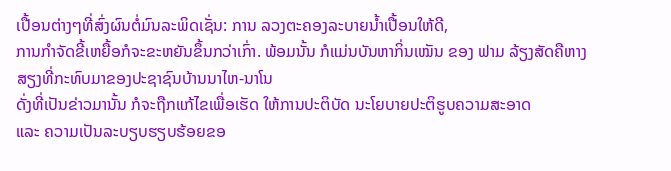ເປື້ອນຕ່າງໆທີ່ສົ່ງຜົນຕໍ່ມົນລະພິດເຊັ່ນ: ການ ລວງຕະຄອງລະບາຍນ້ຳເປື້ອນໃຫ້ດີ,
ການກຳຈັດຂີ້ເຫຍື້ອກໍຈະຂະຫຍັນຂຶ້ນກວ່າເກົ່າ. ພ້ອມນັ້ນ ກໍແມ່ນບັນຫາກິ່ນເໝັນ ຂອງ ຟາມ ລ້ຽງສັດຄືຫາງສຽງທີ່ກະທົບມາຂອງປະຊາຊົນບ້ານນາໄຫ-ນາໂນ
ດັ່ງທີ່ເປັນຂ່າວມານັ້ນ ກໍຈະຖືກແກ້ໄຂເພື່ອເຮັດ ໃຫ້ການປະຕິບັດ ນະໂຍບາຍປະຕິຮູບຄວາມສະອາດ
ແລະ ຄວາມເປັນລະບຽບຮຽບຮ້ອຍຂອ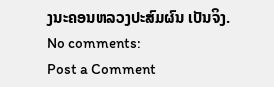ງນະຄອນຫລວງປະສົມຜົນ ເປັນຈິງ.
No comments:
Post a Comment